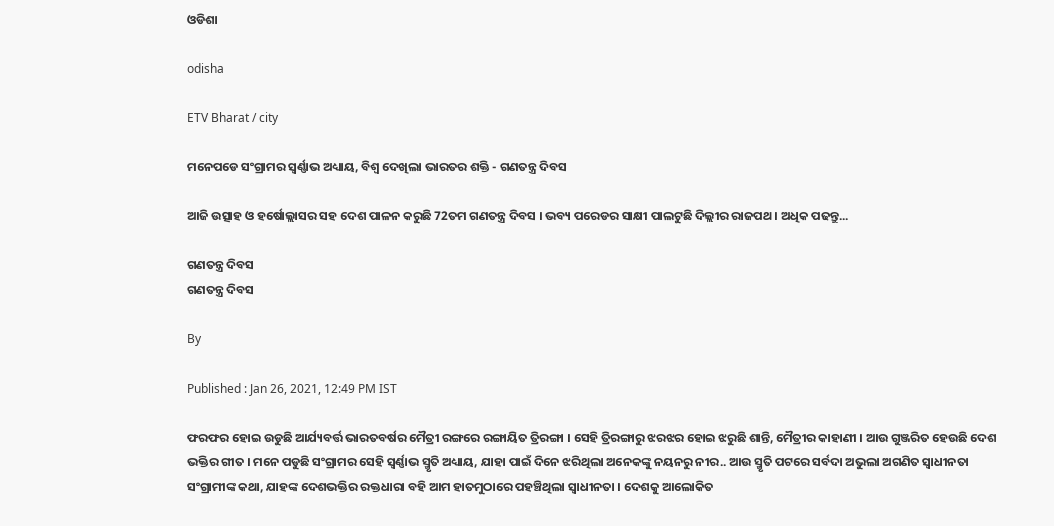ଓଡିଶା

odisha

ETV Bharat / city

ମନେପଡେ ସଂଗ୍ରାମର ସ୍ବର୍ଣ୍ଣାଭ ଅଧ୍ୟାୟ, ବିଶ୍ବ ଦେଖିଲା ଭାରତର ଶକ୍ତି - ଗଣତନ୍ତ୍ର ଦିବସ

ଆଜି ଉତ୍ସାହ ଓ ହର୍ଷୋଲ୍ଲାସର ସହ ଦେଶ ପାଳନ କରୁଛି 72ତମ ଗଣତନ୍ତ୍ର ଦିବସ । ଭବ୍ୟ ପରେଡର ସାକ୍ଷୀ ପାଲଟୁଛି ଦିଲ୍ଲୀର ରାଜପଥ । ଅଧିକ ପଢନ୍ତୁ...

ଗଣତନ୍ତ୍ର ଦିବସ
ଗଣତନ୍ତ୍ର ଦିବସ

By

Published : Jan 26, 2021, 12:49 PM IST

ଫରଫର ହୋଇ ଉଡୁଛି ଆର୍ଯ୍ୟବର୍ତ୍ତ ଭାରତବର୍ଷର ମୈତ୍ରୀ ରଙ୍ଗରେ ରଙ୍ଗାୟିତ ତ୍ରିରଙ୍ଗା । ସେହି ତ୍ରିରଙ୍ଗାରୁ ଝରଝର ହୋଇ ଝରୁଛି ଶାନ୍ତି, ମୈତ୍ରୀର କାହାଣୀ । ଆଉ ଗୁଞ୍ଜରିତ ହେଉଛି ଦେଶ ଭକ୍ତିର ଗୀତ । ମନେ ପଡୁଛି ସଂଗ୍ରାମର ସେହି ସ୍ଵର୍ଣ୍ଣାଭ ସ୍ମୃତି ଅଧ୍ୟାୟ, ଯାହା ପାଇଁ ଦିନେ ଝରିଥିଲା ଅନେକଙ୍କୁ ନୟନରୁ ନୀର.. ଆଉ ସ୍ମୃତି ପଟରେ ସର୍ବଦା ଅଭୁଲା ଅଗଣିତ ସ୍ଵାଧୀନତା ସଂଗ୍ରାମୀଙ୍କ କଥା, ଯାହଙ୍କ ଦେଶଭକ୍ତିର ରକ୍ତଧାରା ବହି ଆମ ହାତମୁଠାରେ ପହଞ୍ଚିଥିଲା ସ୍ଵାଧୀନତା । ଦେଶକୁ ଆଲୋକିତ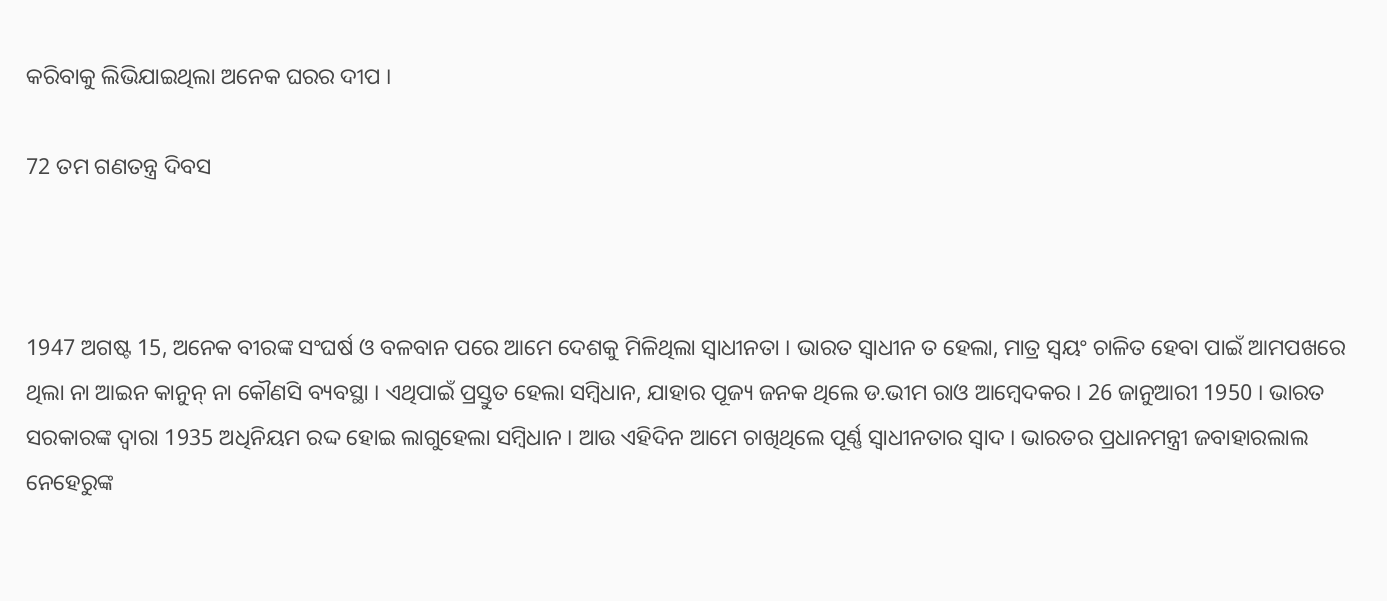କରିବାକୁ ଲିଭିଯାଇଥିଲା ଅନେକ ଘରର ଦୀପ ।

72 ତମ ଗଣତନ୍ତ୍ର ଦିବସ



1947 ଅଗଷ୍ଟ 15, ଅନେକ ବୀରଙ୍କ ସଂଘର୍ଷ ଓ ବଳବାନ ପରେ ଆମେ ଦେଶକୁ ମିଳିଥିଲା ସ୍ଵାଧୀନତା । ଭାରତ ସ୍ଵାଧୀନ ତ ହେଲା, ମାତ୍ର ସ୍ବୟଂ ଚାଳିତ ହେବା ପାଇଁ ଆମପଖରେ ଥିଲା ନା ଆଇନ କାନୁନ୍ ନା କୌଣସି ବ୍ୟବସ୍ଥା । ଏଥିପାଇଁ ପ୍ରସ୍ତୁତ ହେଲା ସମ୍ବିଧାନ, ଯାହାର ପୂଜ୍ୟ ଜନକ ଥିଲେ ଡ.ଭୀମ ରାଓ ଆମ୍ବେଦକର । 26 ଜାନୁଆରୀ 1950 । ଭାରତ ସରକାରଙ୍କ ଦ୍ବାରା 1935 ଅଧିନିୟମ ରଦ୍ଦ ହୋଇ ଲାଗୁହେଲା ସମ୍ବିଧାନ । ଆଉ ଏହିଦିନ ଆମେ ଚାଖିଥିଲେ ପୂର୍ଣ୍ଣ ସ୍ବାଧୀନତାର ସ୍ବାଦ । ଭାରତର ପ୍ରଧାନମନ୍ତ୍ରୀ ଜବାହାରଲାଲ ନେହେରୁଙ୍କ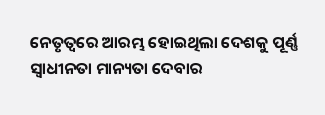ନେତୃତ୍ବରେ ଆରମ୍ଭ ହୋଇଥିଲା ଦେଶକୁ ପୂର୍ଣ୍ଣ ସ୍ଵାଧୀନତା ମାନ୍ୟତା ଦେବାର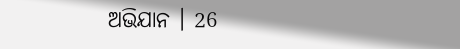ଅଭିଯାନ । 26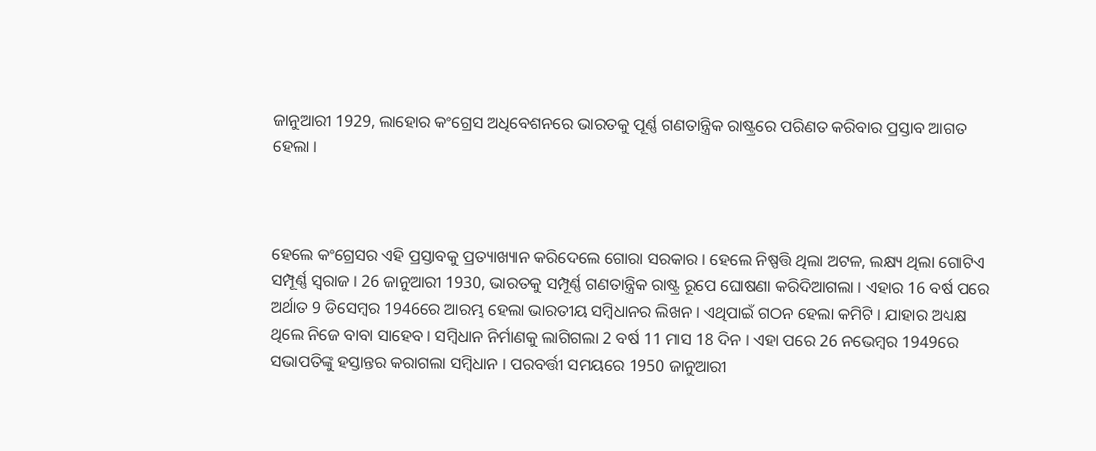ଜାନୁଆରୀ 1929, ଲାହୋର କଂଗ୍ରେସ ଅଧିବେଶନରେ ଭାରତକୁ ପୂର୍ଣ୍ଣ ଗଣତାନ୍ତ୍ରିକ ରାଷ୍ଟ୍ରରେ ପରିଣତ କରିବାର ପ୍ରସ୍ତାବ ଆଗତ ହେଲା ।



ହେଲେ କଂଗ୍ରେସର ଏହି ପ୍ରସ୍ତାବକୁ ପ୍ରତ୍ୟାଖ୍ୟାନ କରିଦେଲେ ଗୋରା ସରକାର । ହେଲେ ନିଷ୍ପତ୍ତି ଥିଲା ଅଟଳ, ଲକ୍ଷ୍ୟ ଥିଲା ଗୋଟିଏ ସମ୍ପୂର୍ଣ୍ଣ ସ୍ବରାଜ । 26 ଜାନୁଆରୀ 1930, ଭାରତକୁ ସମ୍ପୂର୍ଣ୍ଣ ଗଣତାନ୍ତ୍ରିକ ରାଷ୍ଟ୍ର ରୂପେ ଘୋଷଣା କରିଦିଆଗଲା । ଏହାର 16 ବର୍ଷ ପରେ ଅର୍ଥାତ 9 ଡିସେମ୍ବର 1946ରେ ଆରମ୍ଭ ହେଲା ଭାରତୀୟ ସମ୍ବିଧାନର ଲିଖନ । ଏଥିପାଇଁ ଗଠନ ହେଲା କମିଟି । ଯାହାର ଅଧ୍ୟକ୍ଷ ଥିଲେ ନିଜେ ବାବା ସାହେବ । ସମ୍ବିଧାନ ନିର୍ମାଣକୁ ଲାଗିଗଲା 2 ବର୍ଷ 11 ମାସ 18 ଦିନ । ଏହା ପରେ 26 ନଭେମ୍ବର 1949ରେ ସଭାପତିଙ୍କୁ ହସ୍ତାନ୍ତର କରାଗଲା ସମ୍ବିଧାନ । ପରବର୍ତ୍ତୀ ସମୟରେ 1950 ଜାନୁଆରୀ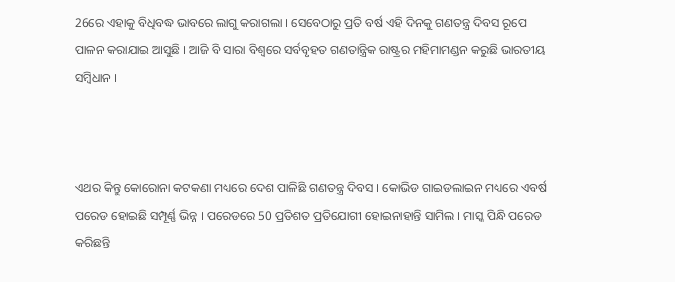26ରେ ଏହାକୁ ବିଧିବଦ୍ଧ ଭାବରେ ଲାଗୁ କରାଗଲା । ସେବେଠାରୁ ପ୍ରତି ବର୍ଷ ଏହି ଦିନକୁ ଗଣତନ୍ତ୍ର ଦିବସ ରୂପେ ପାଳନ କରାଯାଇ ଆସୁଛି । ଆଜି ବି ସାରା ବିଶ୍ବରେ ସର୍ବବୃହତ ଗଣତାନ୍ତ୍ରିକ ରାଷ୍ଟ୍ରର ମହିମାମଣ୍ଡନ କରୁଛି ଭାରତୀୟ ସମ୍ବିଧାନ ।



ଏଥର କିନ୍ତୁ କୋରୋନା କଟକଣା ମଧ୍ୟରେ ଦେଶ ପାଳିଛି ଗଣତନ୍ତ୍ର ଦିବସ । କୋଭିଡ ଗାଇଡଲାଇନ ମଧ୍ୟରେ ଏବର୍ଷ ପରେଡ ହୋଇଛି ସମ୍ପୂର୍ଣ୍ଣ ଭିନ୍ନ । ପରେଡରେ 50 ପ୍ରତିଶତ ପ୍ରତିଯୋଗୀ ହୋଇନାହାନ୍ତି ସାମିଲ । ମାସ୍କ ପିନ୍ଧି ପରେଡ କରିଛନ୍ତି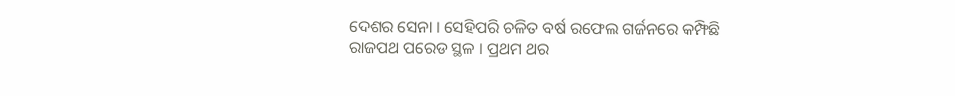ଦେଶର ସେନା । ସେହିପରି ଚଳିତ ବର୍ଷ ରଫେଲ ଗର୍ଜନରେ କମ୍ଫିଛି ରାଜପଥ ପରେଡ ସ୍ଥଳ । ପ୍ରଥମ ଥର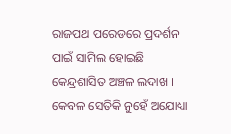ରାଜପଥ ପରେଡରେ ପ୍ରଦର୍ଶନ ପାଇଁ ସାମିଲ ହୋଇଛି କେନ୍ଦ୍ରଶାସିତ ଅଞ୍ଚଳ ଲଦାଖ । କେବଳ ସେତିକି ନୁହେଁ ଅଯୋଧ୍ୟା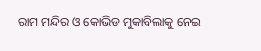ରାମ ମନ୍ଦିର ଓ କୋଭିଡ ମୁକାବିଲାକୁ ନେଇ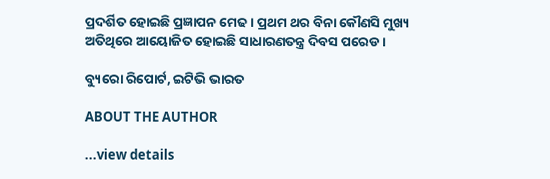ପ୍ରଦର୍ଶିତ ହୋଇଛି ପ୍ରଜ୍ଞାପନ ମେଢ । ପ୍ରଥମ ଥର ବିନା କୌଣସି ମୁଖ୍ୟ ଅତିଥିରେ ଆୟୋଜିତ ହୋଇଛି ସାଧାରଣତନ୍ତ୍ର ଦିବସ ପରେଡ ।

ବ୍ୟୁରୋ ରିପୋର୍ଟ, ଇଟିଭି ଭାରତ

ABOUT THE AUTHOR

...view details